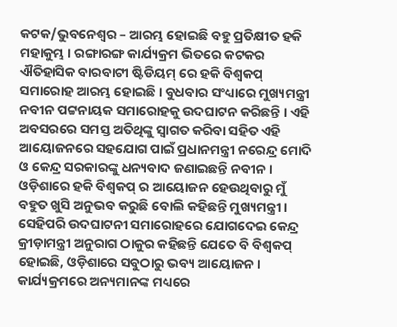କଟକ/ଭୁବନେଶ୍ୱର – ଆରମ୍ଭ ହୋଇଛି ବହୁ ପ୍ରତିକ୍ଷୀତ ହକି ମହାକୁମ୍ଭ । ରଙ୍ଗାରଙ୍ଗ କାର୍ଯ୍ୟକ୍ରମ ଭିତରେ କଟକର ଐତିହାସିକ ବାରବାଟୀ ଷ୍ଟିଡିୟମ୍ ରେ ହକି ବିଶ୍ୱକପ୍ ସମାରୋହ ଆରମ୍ଭ ହୋଇଛି । ବୁଧବାର ସଂଧ୍ୟାରେ ମୁଖ୍ୟମନ୍ତ୍ରୀ ନବୀନ ପଟ୍ଟନାୟକ ସମାରୋହକୁ ଉଦଘାଟନ କରିଛନ୍ତି । ଏହି ଅବସରରେ ସମସ୍ତ ଅତିଥିଙ୍କୁ ସ୍ୱାଗତ କରିବା ସହିତ ଏହି ଆୟୋଜନରେ ସହଯୋଗ ପାଇଁ ପ୍ରଧାନମନ୍ତ୍ରୀ ନରେନ୍ଦ୍ର ମୋଦି ଓ କେନ୍ଦ୍ର ସରକାରଙ୍କୁ ଧନ୍ୟବାଦ ଜଣାଇଛନ୍ତି ନବୀନ । ଓଡ଼ିଶାରେ ହକି ବିଶ୍ୱକପ୍ ର ଆୟୋଜନ ହେଉଥିବାରୁ ମୁଁ ବହୁତ ଖୁସି ଅନୁଭବ କରୁଛି ବୋଲି କହିଛନ୍ତି ମୁଖ୍ୟମନ୍ତ୍ରୀ । ସେହିପରି ଉଦଘାଟନୀ ସମାରୋହରେ ଯୋଗଦେଇ କେନ୍ଦ୍ର କ୍ରୀଡ଼ାମନ୍ତ୍ରୀ ଅନୁରାଗ ଠାକୁର କହିଛନ୍ତି ଯେତେ ବି ବିଶ୍ୱକପ୍ ହୋଇଛି, ଓଡ଼ିଶାରେ ସବୁଠାରୁ ଭବ୍ୟ ଆୟୋଜନ ।
କାର୍ଯ୍ୟକ୍ରମରେ ଅନ୍ୟମାନଙ୍କ ମଧ୍ୟରେ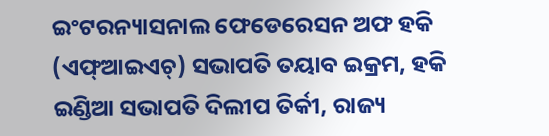ଇଂଟରନ୍ୟାସନାଲ ଫେଡେରେସନ ଅଫ ହକି (ଏଫ୍ଆଇଏଚ୍) ସଭାପତି ତୟାବ ଇକ୍ରମ, ହକି ଇଣ୍ଡିଆ ସଭାପତି ଦିଲୀପ ତିର୍କୀ, ରାଜ୍ୟ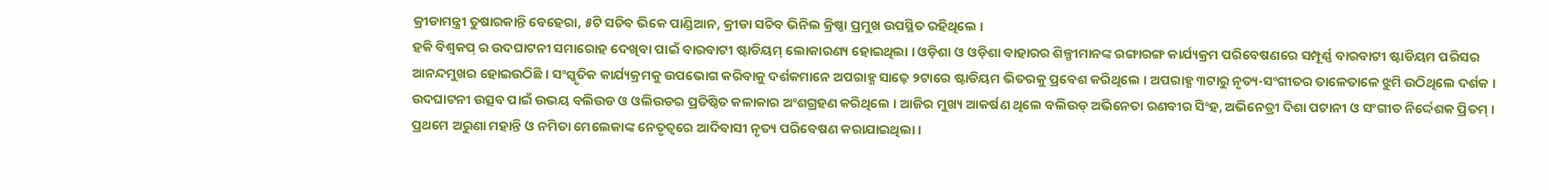କ୍ରୀଡାମନ୍ତ୍ରୀ ତୁଷାରକାନ୍ତି ବେହେରା, ୫ଟି ସଚିବ ଭିକେ ପାଣ୍ଡିଆନ, କ୍ରୀଡା ସଚିବ ଭିନିଲ କ୍ରିଷ୍ଣା ପ୍ରମୁଖ ଉପସ୍ଥିତ ରହିଥିଲେ ।
ହକି ବିଶ୍ୱକପ୍ ର ଉଦଘାଟନୀ ସମାରୋହ ଦେଖିବା ପାଇଁ ବାରବାଟୀ ଷ୍ଟାଡିୟମ୍ ଲୋକାରଣ୍ୟ ହୋଇଥିଲା । ଓଡ଼ିଶା ଓ ଓଡ଼ିଶା ବାହାରର ଶିଳ୍ପୀମାନଙ୍କ ରଙ୍ଗାରଙ୍ଗ କାର୍ଯ୍ୟକ୍ରମ ପରିବେଷଣରେ ସମ୍ପୂର୍ଣ୍ଣ ବାରବାଟୀ ଷ୍ଟାଡିୟମ ପରିସର ଆନନ୍ଦମୁଖର ହୋଇଉଠିଛି । ସଂସ୍କୃତିକ କାର୍ଯ୍ୟକ୍ରମକୁ ଉପଭୋଗ କରିବାକୁ ଦର୍ଶକମାନେ ଅପରାହ୍ଣ ସାଢ଼େ ୨ଟାରେ ଷ୍ଟାଡିୟମ ଭିତରକୁ ପ୍ରବେଶ କରିଥିଲେ । ଅପରାହ୍ଣ ୩ଟାରୁ ନୃତ୍ୟ-ସଂଗୀତର ତାଳେତାଳେ ଝୁମି ଉଠିଥିଲେ ଦର୍ଶକ । ଉଦଘାଟନୀ ଉତ୍ସବ ପାଇଁ ଉଭୟ ବଲିଉଡ ଓ ଓଲିଉଡର ପ୍ରତିଷ୍ଠିତ କଳାକାର ଅଂଶଗ୍ରହଣ କରିଥିଲେ । ଆଜିର ମୁଖ୍ୟ ଆକର୍ଷଣ ଥିଲେ ବଲିଉଡ୍ ଅଭିନେତା ରଣବୀର ସିଂହ, ଅଭିନେତ୍ରୀ ଦିଶା ପଟାନୀ ଓ ସଂଗୀତ ନିର୍ଦ୍ଦେଶକ ପ୍ରିତମ୍ । ପ୍ରଥମେ ଅରୁଣା ମହାନ୍ତି ଓ ନମିତା ମେଲେକାଙ୍କ ନେତୃତ୍ୱରେ ଆଦିବାସୀ ନୃତ୍ୟ ପରିବେଷଣ କରାଯାଇଥିଲା ।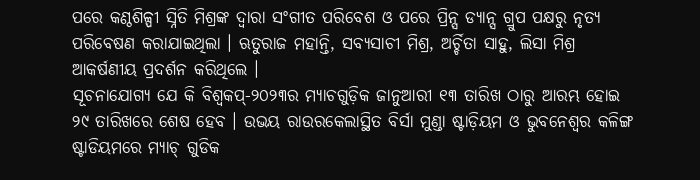ପରେ କଣ୍ଠଶିଳ୍ପୀ ସ୍ନିତି ମିଶ୍ରଙ୍କ ଦ୍ୱାରା ସଂଗୀତ ପରିବେଶ ଓ ପରେ ପ୍ରିନ୍ସ ଡ୍ୟାନ୍ସ ଗ୍ରୁପ ପକ୍ଷରୁ ନୃତ୍ୟ ପରିବେଷଣ କରାଯାଇଥିଲା । ଋତୁରାଜ ମହାନ୍ତି, ସବ୍ୟସାଚୀ ମିଶ୍ର, ଅର୍ଚ୍ଚିତା ସାହୁ, ଲିସା ମିଶ୍ର ଆକର୍ଷଣୀୟ ପ୍ରଦର୍ଶନ କରିଥିଲେ ।
ସୂଚନାଯୋଗ୍ୟ ଯେ କି ବିଶ୍ୱକପ୍-୨୦୨୩ର ମ୍ୟାଚଗୁଡ଼ିକ ଜାନୁଆରୀ ୧୩ ତାରିଖ ଠାରୁ ଆରମ୍ଭ ହୋଇ ୨୯ ତାରିଖରେ ଶେଷ ହେବ । ଉଭୟ ରାଉରକେଲାସ୍ଥିତ ବିର୍ସା ମୁଣ୍ଡା ଷ୍ଟାଡ଼ିୟମ ଓ ଭୁବନେଶ୍ୱର କଳିଙ୍ଗ ଷ୍ଟାଡିୟମରେ ମ୍ୟାଚ୍ ଗୁଡିକ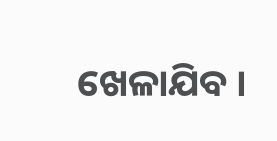ଖେଳାଯିବ ।